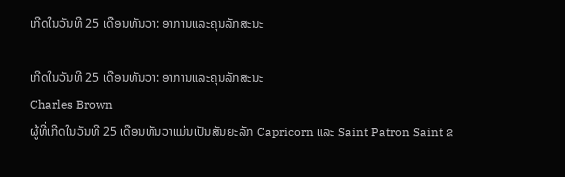ເກີດໃນວັນທີ 25 ເດືອນທັນວາ: ອາການແລະຄຸນລັກສະນະ

ເກີດໃນວັນທີ 25 ເດືອນທັນວາ: ອາການແລະຄຸນລັກສະນະ
Charles Brown
ຜູ້ທີ່ເກີດໃນວັນທີ 25 ເດືອນທັນວາແມ່ນເປັນສັນຍະລັກ Capricorn ແລະ Saint Patron Saint ຂ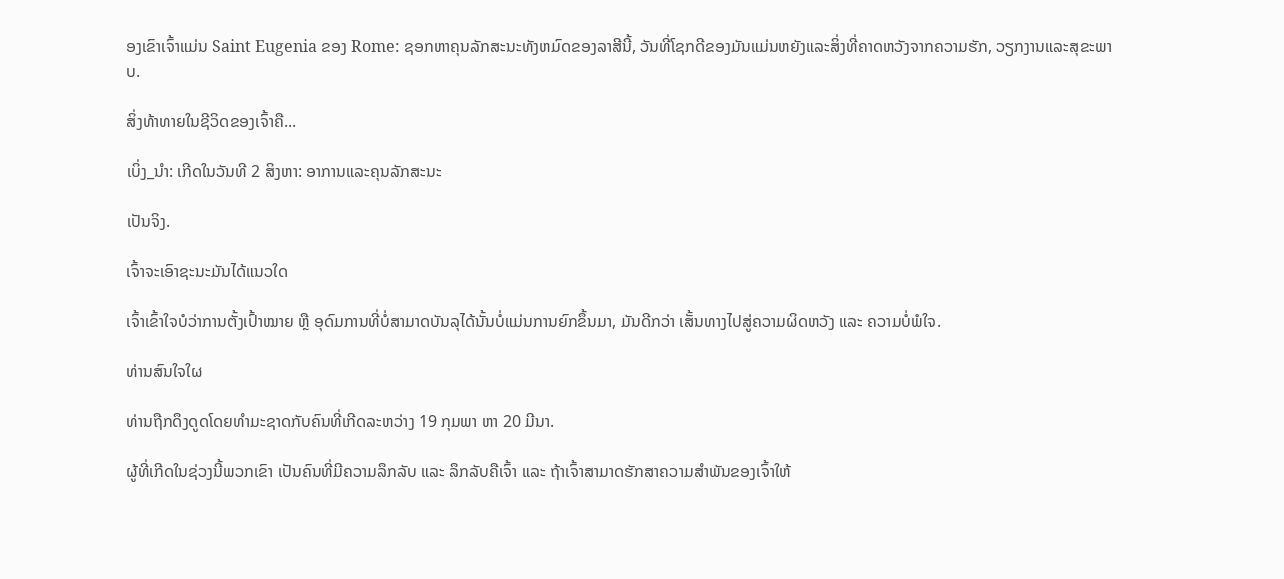ອງເຂົາເຈົ້າແມ່ນ Saint Eugenia ຂອງ Rome: ຊອກຫາຄຸນລັກສະນະທັງຫມົດຂອງລາສີນີ້, ວັນທີ່ໂຊກດີຂອງມັນແມ່ນຫຍັງແລະສິ່ງທີ່ຄາດຫວັງຈາກຄວາມຮັກ, ວຽກງານແລະສຸຂະພາບ.

ສິ່ງທ້າທາຍໃນຊີວິດຂອງເຈົ້າຄື...

ເບິ່ງ_ນຳ: ເກີດໃນວັນທີ 2 ສິງຫາ: ອາການແລະຄຸນລັກສະນະ

ເປັນຈິງ.

ເຈົ້າຈະເອົາຊະນະມັນໄດ້ແນວໃດ

ເຈົ້າເຂົ້າໃຈບໍວ່າການຕັ້ງເປົ້າໝາຍ ຫຼື ອຸດົມການທີ່ບໍ່ສາມາດບັນລຸໄດ້ນັ້ນບໍ່ແມ່ນການຍົກຂຶ້ນມາ, ມັນດີກວ່າ ເສັ້ນທາງໄປສູ່ຄວາມຜິດຫວັງ ແລະ ຄວາມບໍ່ພໍໃຈ.

ທ່ານສົນໃຈໃຜ

ທ່ານຖືກດຶງດູດໂດຍທໍາມະຊາດກັບຄົນທີ່ເກີດລະຫວ່າງ 19 ກຸມພາ ຫາ 20 ມີນາ.

ຜູ້ທີ່ເກີດໃນຊ່ວງນີ້ພວກເຂົາ ເປັນຄົນທີ່ມີຄວາມລຶກລັບ ແລະ ລຶກລັບຄືເຈົ້າ ແລະ ຖ້າເຈົ້າສາມາດຮັກສາຄວາມສຳພັນຂອງເຈົ້າໃຫ້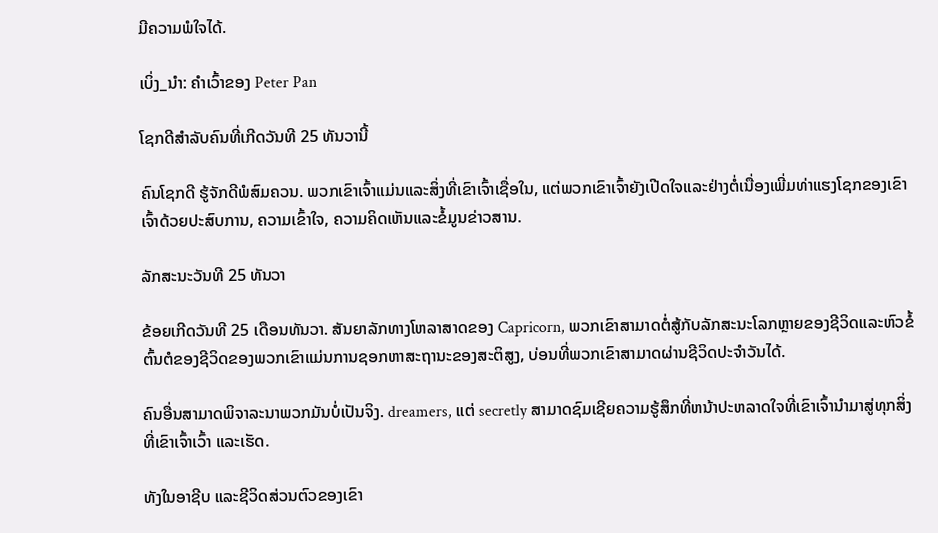ມີຄວາມພໍໃຈໄດ້.

ເບິ່ງ_ນຳ: ຄໍາເວົ້າຂອງ Peter Pan

ໂຊກດີສຳລັບຄົນທີ່ເກີດວັນທີ 25 ທັນວານີ້

ຄົນໂຊກດີ ຮູ້ຈັກດີພໍສົມຄວນ. ພວກເຂົາເຈົ້າແມ່ນແລະສິ່ງທີ່ເຂົາເຈົ້າເຊື່ອໃນ, ແຕ່ພວກເຂົາເຈົ້າຍັງເປີດໃຈແລະຢ່າງຕໍ່ເນື່ອງເພີ່ມທ່າແຮງໂຊກຂອງເຂົາເຈົ້າດ້ວຍປະສົບການ, ຄວາມເຂົ້າໃຈ, ຄວາມຄິດເຫັນແລະຂໍ້ມູນຂ່າວສານ.

ລັກສະນະວັນທີ 25 ທັນວາ

ຂ້ອຍເກີດວັນທີ 25 ເດືອນທັນວາ. ສັນຍາລັກທາງໂຫລາສາດຂອງ Capricorn, ພວກເຂົາສາມາດຕໍ່ສູ້ກັບລັກສະນະໂລກຫຼາຍຂອງຊີວິດແລະຫົວຂໍ້ຕົ້ນຕໍຂອງຊີວິດຂອງພວກເຂົາແມ່ນການຊອກຫາສະຖານະຂອງສະຕິສູງ, ບ່ອນທີ່ພວກເຂົາສາມາດຜ່ານຊີວິດປະຈໍາວັນໄດ້.

ຄົນອື່ນສາມາດພິຈາລະນາພວກມັນບໍ່ເປັນຈິງ. dreamers, ແຕ່ secretly ສາມາດຊົມເຊີຍຄວາມຮູ້ສຶກທີ່ຫນ້າປະຫລາດໃຈທີ່ເຂົາເຈົ້ານໍາມາສູ່ທຸກສິ່ງທີ່ເຂົາເຈົ້າເວົ້າ ແລະເຮັດ.

ທັງໃນອາຊີບ ແລະຊີວິດສ່ວນຕົວຂອງເຂົາ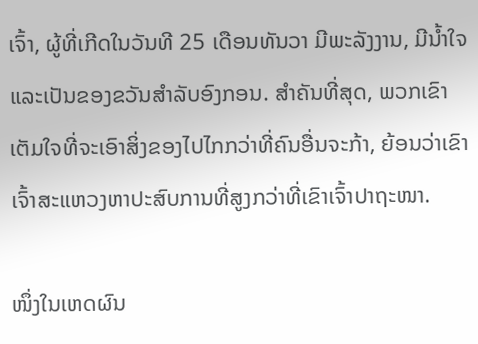ເຈົ້າ, ຜູ້ທີ່ເກີດໃນວັນທີ 25 ເດືອນທັນວາ ມີພະລັງງານ, ມີນໍ້າໃຈ ແລະເປັນຂອງຂວັນສໍາລັບອົງກອນ. ສຳຄັນທີ່ສຸດ, ພວກເຂົາເຕັມໃຈທີ່ຈະເອົາສິ່ງຂອງໄປໄກກວ່າທີ່ຄົນອື່ນຈະກ້າ, ຍ້ອນວ່າເຂົາເຈົ້າສະແຫວງຫາປະສົບການທີ່ສູງກວ່າທີ່ເຂົາເຈົ້າປາຖະໜາ.

ໜຶ່ງໃນເຫດຜົນ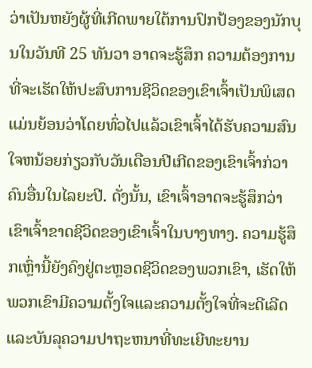ວ່າເປັນຫຍັງຜູ້ທີ່ເກີດພາຍໃຕ້ການປົກປ້ອງຂອງນັກບຸນໃນວັນທີ 25 ທັນວາ ອາດຈະຮູ້ສຶກ ຄວາມຕ້ອງການທີ່ຈະເຮັດໃຫ້ປະສົບການຊີວິດຂອງເຂົາເຈົ້າເປັນພິເສດແມ່ນຍ້ອນວ່າໂດຍທົ່ວໄປແລ້ວເຂົາເຈົ້າໄດ້ຮັບຄວາມສົນໃຈຫນ້ອຍກ່ຽວກັບວັນເດືອນປີເກີດຂອງເຂົາເຈົ້າກ່ວາຄົນອື່ນໃນໄລຍະປີ. ດັ່ງນັ້ນ, ເຂົາເຈົ້າອາດຈະຮູ້ສຶກວ່າເຂົາເຈົ້າຂາດຊີວິດຂອງເຂົາເຈົ້າໃນບາງທາງ. ຄວາມຮູ້ສຶກເຫຼົ່ານີ້ຍັງຄົງຢູ່ຕະຫຼອດຊີວິດຂອງພວກເຂົາ, ເຮັດໃຫ້ພວກເຂົາມີຄວາມຕັ້ງໃຈແລະຄວາມຕັ້ງໃຈທີ່ຈະດີເລີດແລະບັນລຸຄວາມປາຖະຫນາທີ່ທະເຍີທະຍານ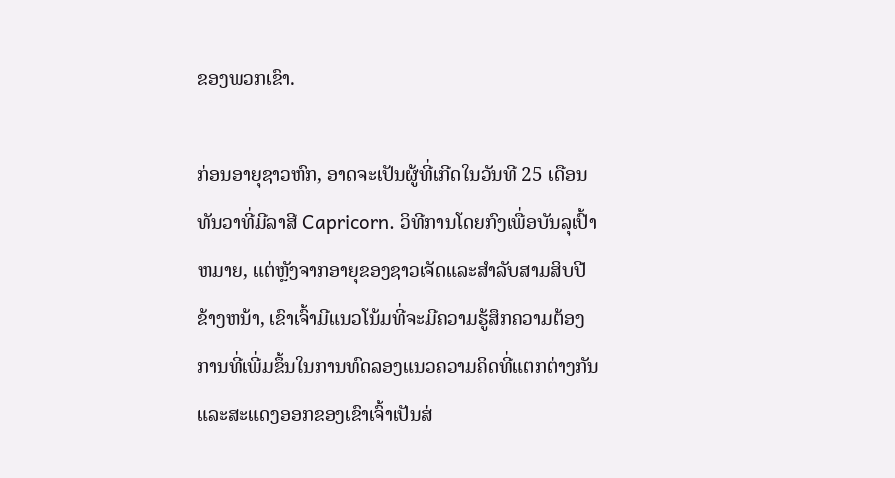ຂອງພວກເຂົາ.

ກ່ອນອາຍຸຊາວຫົກ, ອາດຈະເປັນຜູ້ທີ່ເກີດໃນວັນທີ 25 ເດືອນທັນວາທີ່ມີລາສີ Capricorn. ວິທີການໂດຍກົງເພື່ອບັນລຸເປົ້າຫມາຍ, ແຕ່ຫຼັງຈາກອາຍຸຂອງຊາວເຈັດແລະສໍາລັບສາມສິບປີຂ້າງຫນ້າ, ເຂົາເຈົ້າມີແນວໂນ້ມທີ່ຈະມີຄວາມຮູ້ສຶກຄວາມຕ້ອງການທີ່ເພີ່ມຂຶ້ນໃນການທົດລອງແນວຄວາມຄິດທີ່ແຕກຕ່າງກັນແລະສະແດງອອກຂອງເຂົາເຈົ້າເປັນສ່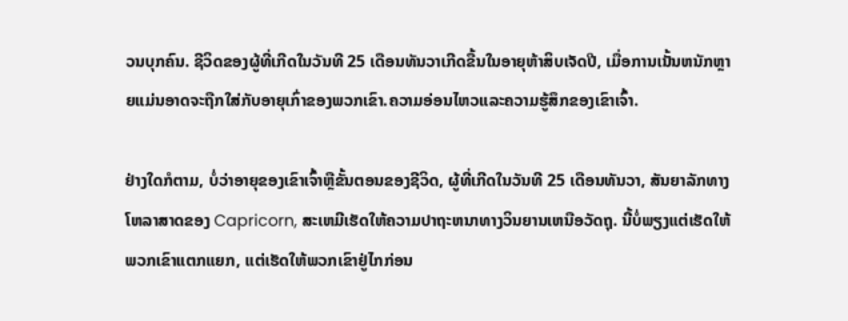ວນບຸກຄົນ. ຊີວິດຂອງຜູ້ທີ່ເກີດໃນວັນທີ 25 ເດືອນທັນວາເກີດຂື້ນໃນອາຍຸຫ້າສິບເຈັດປີ, ເມື່ອການເນັ້ນຫນັກຫຼາຍແມ່ນອາດຈະຖືກໃສ່ກັບອາຍຸເກົ່າຂອງພວກເຂົາ.ຄວາມອ່ອນໄຫວແລະຄວາມຮູ້ສຶກຂອງເຂົາເຈົ້າ.

ຢ່າງໃດກໍຕາມ, ບໍ່ວ່າອາຍຸຂອງເຂົາເຈົ້າຫຼືຂັ້ນຕອນຂອງຊີວິດ, ຜູ້ທີ່ເກີດໃນວັນທີ 25 ເດືອນທັນວາ, ສັນຍາລັກທາງໂຫລາສາດຂອງ Capricorn, ສະເຫມີເຮັດໃຫ້ຄວາມປາຖະຫນາທາງວິນຍານເຫນືອວັດຖຸ. ນີ້ບໍ່ພຽງແຕ່ເຮັດໃຫ້ພວກເຂົາແຕກແຍກ, ແຕ່ເຮັດໃຫ້ພວກເຂົາຢູ່ໄກກ່ອນ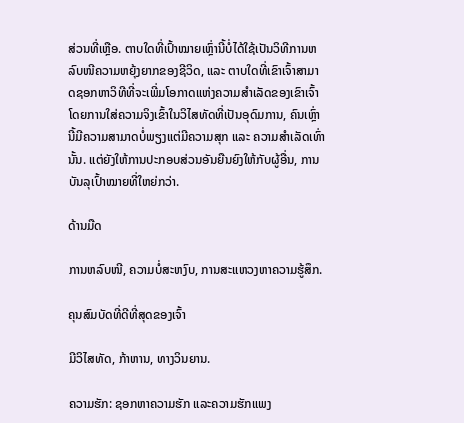ສ່ວນທີ່ເຫຼືອ. ຕາບໃດທີ່ເປົ້າໝາຍເຫຼົ່ານີ້ບໍ່ໄດ້ໃຊ້ເປັນວິທີການຫລົບໜີຄວາມຫຍຸ້ງຍາກຂອງຊີວິດ, ແລະ ຕາບໃດທີ່ເຂົາເຈົ້າສາມາດຊອກຫາວິທີທີ່ຈະເພີ່ມໂອກາດແຫ່ງຄວາມສຳເລັດຂອງເຂົາເຈົ້າໂດຍການໃສ່ຄວາມຈິງເຂົ້າໃນວິໄສທັດທີ່ເປັນອຸດົມການ, ຄົນເຫຼົ່ານີ້ມີຄວາມສາມາດບໍ່ພຽງແຕ່ມີຄວາມສຸກ ແລະ ຄວາມສຳເລັດເທົ່ານັ້ນ. ແຕ່ຍັງໃຫ້ການປະກອບສ່ວນອັນຍືນຍົງໃຫ້ກັບຜູ້ອື່ນ, ການບັນລຸເປົ້າໝາຍທີ່ໃຫຍ່ກວ່າ.

ດ້ານມືດ

ການຫລົບໜີ, ຄວາມບໍ່ສະຫງົບ, ການສະແຫວງຫາຄວາມຮູ້ສຶກ.

ຄຸນສົມບັດທີ່ດີທີ່ສຸດຂອງເຈົ້າ

ມີວິໄສທັດ, ກ້າຫານ, ທາງວິນຍານ.

ຄວາມຮັກ: ຊອກຫາຄວາມຮັກ ແລະຄວາມຮັກແພງ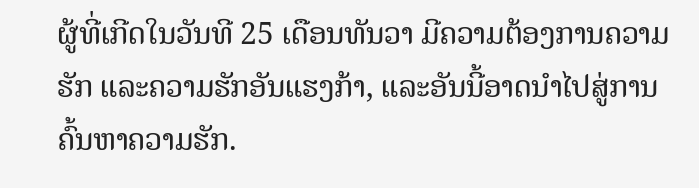ຜູ້ທີ່ເກີດໃນວັນທີ 25 ເດືອນທັນວາ ມີຄວາມຕ້ອງການຄວາມຮັກ ແລະຄວາມຮັກອັນແຮງກ້າ, ແລະອັນນີ້ອາດນໍາໄປສູ່ການຄົ້ນຫາຄວາມຮັກ.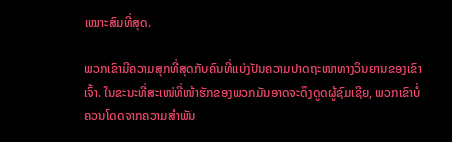ເໝາະສົມທີ່ສຸດ.

ພວກເຂົາມີຄວາມສຸກທີ່ສຸດກັບຄົນທີ່ແບ່ງປັນຄວາມປາດຖະໜາທາງວິນຍານຂອງເຂົາເຈົ້າ. ໃນຂະນະທີ່ສະເໜ່ທີ່ໜ້າຮັກຂອງພວກມັນອາດຈະດຶງດູດຜູ້ຊົມເຊີຍ, ພວກເຂົາບໍ່ຄວນໂດດຈາກຄວາມສຳພັນ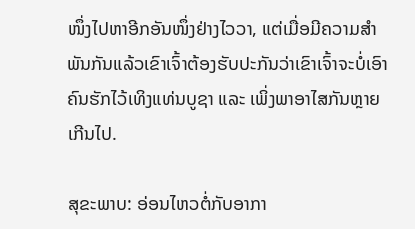ໜຶ່ງໄປຫາອີກອັນໜຶ່ງຢ່າງໄວວາ, ແຕ່ເມື່ອມີຄວາມສໍາພັນກັນແລ້ວເຂົາເຈົ້າຕ້ອງຮັບປະກັນວ່າເຂົາເຈົ້າຈະບໍ່ເອົາຄົນຮັກໄວ້ເທິງແທ່ນບູຊາ ແລະ ເພິ່ງພາອາໄສກັນຫຼາຍເກີນໄປ.

ສຸຂະພາບ: ອ່ອນໄຫວຕໍ່ກັບອາກາ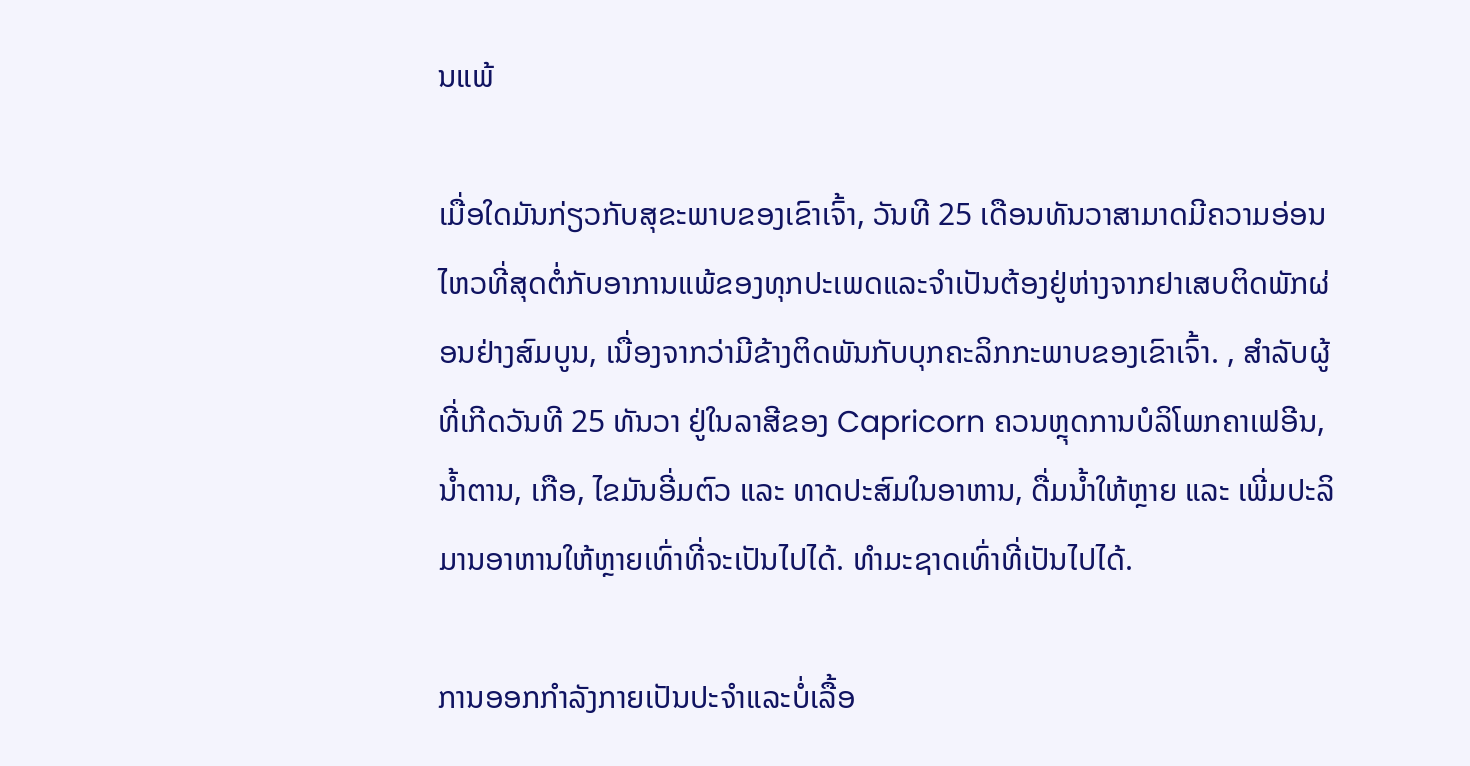ນແພ້

ເມື່ອໃດມັນກ່ຽວກັບສຸຂະພາບຂອງເຂົາເຈົ້າ, ວັນທີ 25 ເດືອນທັນວາສາມາດມີຄວາມອ່ອນໄຫວທີ່ສຸດຕໍ່ກັບອາການແພ້ຂອງທຸກປະເພດແລະຈໍາເປັນຕ້ອງຢູ່ຫ່າງຈາກຢາເສບຕິດພັກຜ່ອນຢ່າງສົມບູນ, ເນື່ອງຈາກວ່າມີຂ້າງຕິດພັນກັບບຸກຄະລິກກະພາບຂອງເຂົາເຈົ້າ. , ສຳລັບຜູ້ທີ່ເກີດວັນທີ 25 ທັນວາ ຢູ່ໃນລາສີຂອງ Capricorn ຄວນຫຼຸດການບໍລິໂພກຄາເຟອີນ, ນໍ້າຕານ, ເກືອ, ໄຂມັນອີ່ມຕົວ ແລະ ທາດປະສົມໃນອາຫານ, ດື່ມນໍ້າໃຫ້ຫຼາຍ ແລະ ເພີ່ມປະລິມານອາຫານໃຫ້ຫຼາຍເທົ່າທີ່ຈະເປັນໄປໄດ້. ທໍາມະຊາດເທົ່າທີ່ເປັນໄປໄດ້.

ການອອກກໍາລັງກາຍເປັນປະຈໍາແລະບໍ່ເລື້ອ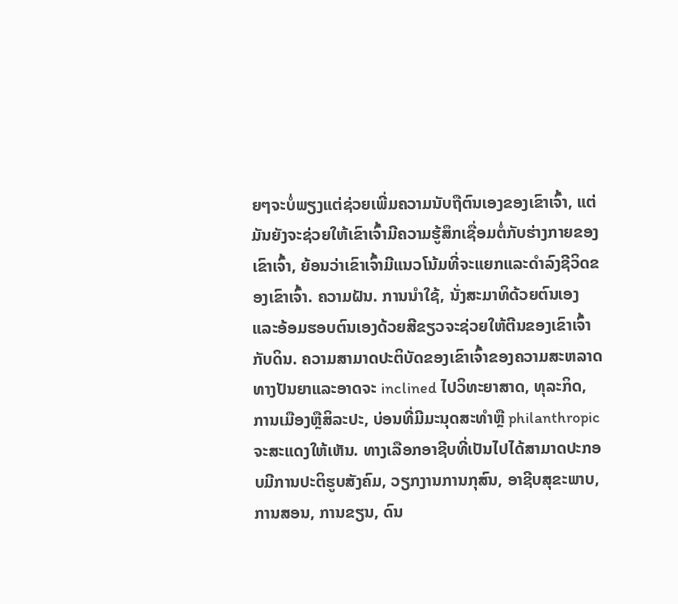ຍໆຈະບໍ່ພຽງແຕ່ຊ່ວຍເພີ່ມຄວາມນັບຖືຕົນເອງຂອງເຂົາເຈົ້າ, ແຕ່ມັນຍັງຈະຊ່ວຍໃຫ້ເຂົາເຈົ້າມີຄວາມຮູ້ສຶກເຊື່ອມຕໍ່ກັບຮ່າງກາຍຂອງເຂົາເຈົ້າ, ຍ້ອນວ່າເຂົາເຈົ້າມີແນວໂນ້ມທີ່ຈະແຍກແລະດໍາລົງຊີວິດຂອງເຂົາເຈົ້າ. ຄວາມຝັນ. ການນໍາໃຊ້, ນັ່ງສະມາທິດ້ວຍຕົນເອງແລະອ້ອມຮອບຕົນເອງດ້ວຍສີຂຽວຈະຊ່ວຍໃຫ້ຕີນຂອງເຂົາເຈົ້າກັບດິນ. ຄວາມສາມາດປະຕິບັດຂອງເຂົາເຈົ້າຂອງຄວາມສະຫລາດທາງປັນຍາແລະອາດຈະ inclined ໄປວິທະຍາສາດ, ທຸລະກິດ, ການເມືອງຫຼືສິລະປະ, ບ່ອນທີ່ມີມະນຸດສະທໍາຫຼື philanthropic ຈະສະແດງໃຫ້ເຫັນ. ທາງເລືອກອາຊີບທີ່ເປັນໄປໄດ້ສາມາດປະກອບມີການປະຕິຮູບສັງຄົມ, ວຽກງານການກຸສົນ, ອາຊີບສຸຂະພາບ, ການສອນ, ການຂຽນ, ດົນ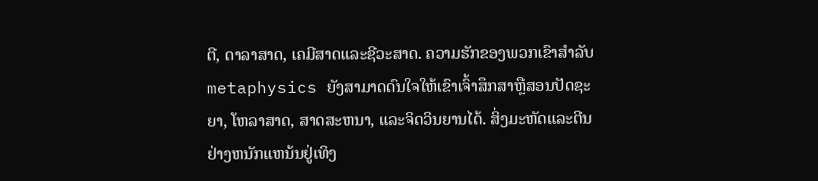ຕີ, ດາລາສາດ, ເຄມີສາດແລະຊີວະສາດ. ຄວາມຮັກຂອງພວກເຂົາສໍາລັບmetaphysics ຍັງສາມາດດົນໃຈໃຫ້ເຂົາເຈົ້າສຶກສາຫຼືສອນປັດຊະຍາ, ໂຫລາສາດ, ສາດສະຫນາ, ແລະຈິດວິນຍານໄດ້. ສິ່ງມະຫັດແລະຕີນຢ່າງຫນັກແຫນ້ນຢູ່ເທິງ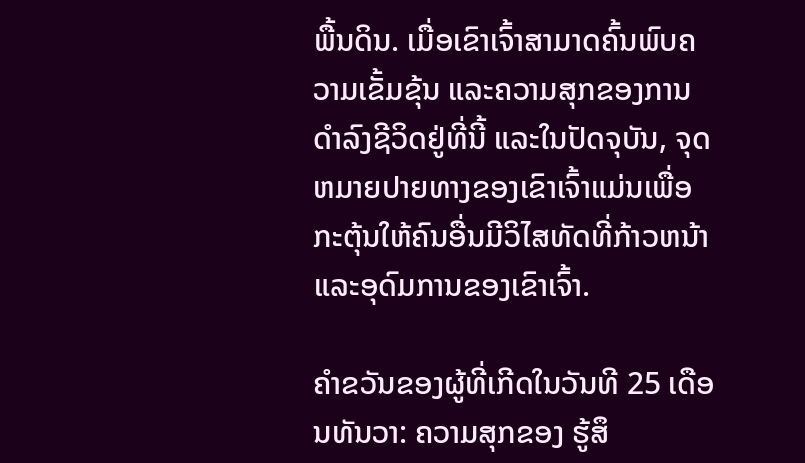ພື້ນດິນ. ເມື່ອເຂົາເຈົ້າສາມາດຄົ້ນພົບຄວາມເຂັ້ມຂຸ້ນ ແລະຄວາມສຸກຂອງການດໍາລົງຊີວິດຢູ່ທີ່ນີ້ ແລະໃນປັດຈຸບັນ, ຈຸດຫມາຍປາຍທາງຂອງເຂົາເຈົ້າແມ່ນເພື່ອກະຕຸ້ນໃຫ້ຄົນອື່ນມີວິໄສທັດທີ່ກ້າວຫນ້າແລະອຸດົມການຂອງເຂົາເຈົ້າ.

ຄໍາຂວັນຂອງຜູ້ທີ່ເກີດໃນວັນທີ 25 ເດືອນທັນວາ: ຄວາມສຸກຂອງ ຮູ້ສຶ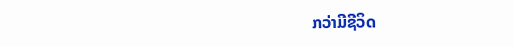ກວ່າມີຊີວິດ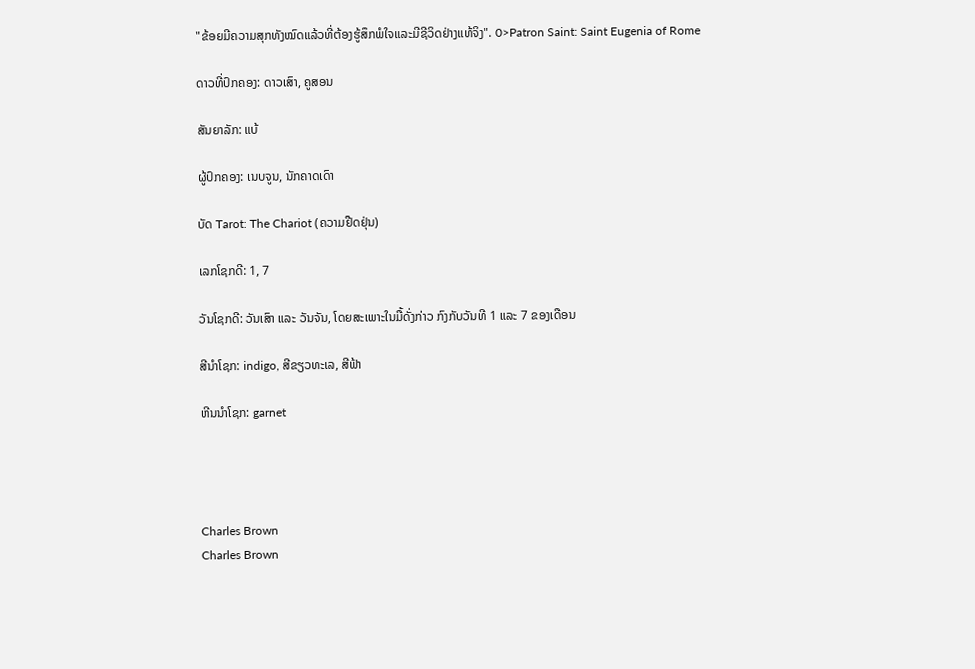"ຂ້ອຍມີຄວາມສຸກທັງໝົດແລ້ວທີ່ຕ້ອງຮູ້ສຶກພໍໃຈແລະມີຊີວິດຢ່າງແທ້ຈິງ". 0>Patron Saint: Saint Eugenia of Rome

ດາວທີ່ປົກຄອງ: ດາວເສົາ, ຄູສອນ

ສັນຍາລັກ: ແບ້

ຜູ້ປົກຄອງ: ເນບຈູນ, ນັກຄາດເດົາ

ບັດ Tarot: The Chariot (ຄວາມຢືດຢຸ່ນ)

ເລກໂຊກດີ: 1, 7

ວັນໂຊກດີ: ວັນເສົາ ແລະ ວັນຈັນ, ໂດຍສະເພາະໃນມື້ດັ່ງກ່າວ ກົງກັບວັນທີ 1 ແລະ 7 ຂອງເດືອນ

ສີນຳໂຊກ: indigo, ສີຂຽວທະເລ, ສີຟ້າ

ຫີນນຳໂຊກ: garnet




Charles Brown
Charles Brown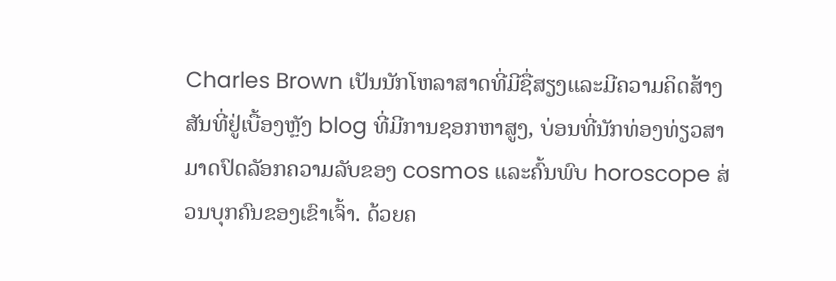Charles Brown ເປັນນັກໂຫລາສາດທີ່ມີຊື່ສຽງແລະມີຄວາມຄິດສ້າງສັນທີ່ຢູ່ເບື້ອງຫຼັງ blog ທີ່ມີການຊອກຫາສູງ, ບ່ອນທີ່ນັກທ່ອງທ່ຽວສາມາດປົດລັອກຄວາມລັບຂອງ cosmos ແລະຄົ້ນພົບ horoscope ສ່ວນບຸກຄົນຂອງເຂົາເຈົ້າ. ດ້ວຍຄ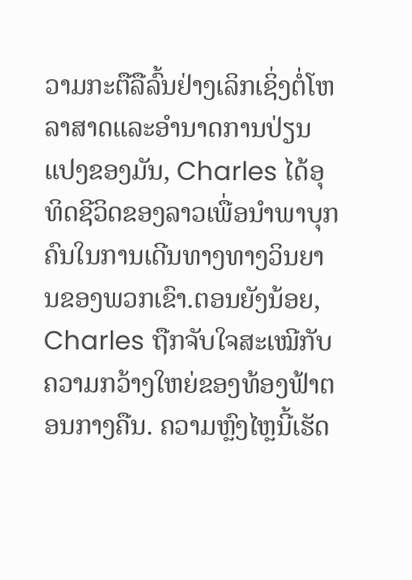ວາມກະຕືລືລົ້ນຢ່າງເລິກເຊິ່ງຕໍ່ໂຫລາສາດແລະອໍານາດການປ່ຽນແປງຂອງມັນ, Charles ໄດ້ອຸທິດຊີວິດຂອງລາວເພື່ອນໍາພາບຸກຄົນໃນການເດີນທາງທາງວິນຍານຂອງພວກເຂົາ.ຕອນຍັງນ້ອຍ, Charles ຖືກຈັບໃຈສະເໝີກັບຄວາມກວ້າງໃຫຍ່ຂອງທ້ອງຟ້າຕອນກາງຄືນ. ຄວາມຫຼົງໄຫຼນີ້ເຮັດ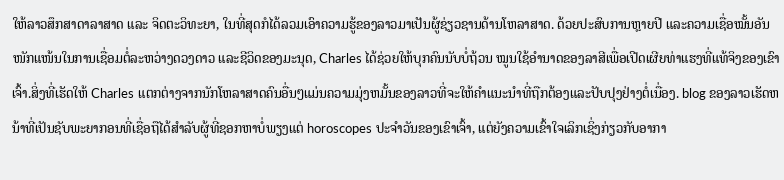ໃຫ້ລາວສຶກສາດາລາສາດ ແລະ ຈິດຕະວິທະຍາ, ໃນທີ່ສຸດກໍໄດ້ລວມເອົາຄວາມຮູ້ຂອງລາວມາເປັນຜູ້ຊ່ຽວຊານດ້ານໂຫລາສາດ. ດ້ວຍປະສົບການຫຼາຍປີ ແລະຄວາມເຊື່ອໝັ້ນອັນໜັກແໜ້ນໃນການເຊື່ອມຕໍ່ລະຫວ່າງດວງດາວ ແລະຊີວິດຂອງມະນຸດ, Charles ໄດ້ຊ່ວຍໃຫ້ບຸກຄົນນັບບໍ່ຖ້ວນ ໝູນໃຊ້ອຳນາດຂອງລາສີເພື່ອເປີດເຜີຍທ່າແຮງທີ່ແທ້ຈິງຂອງເຂົາເຈົ້າ.ສິ່ງທີ່ເຮັດໃຫ້ Charles ແຕກຕ່າງຈາກນັກໂຫລາສາດຄົນອື່ນໆແມ່ນຄວາມມຸ່ງຫມັ້ນຂອງລາວທີ່ຈະໃຫ້ຄໍາແນະນໍາທີ່ຖືກຕ້ອງແລະປັບປຸງຢ່າງຕໍ່ເນື່ອງ. blog ຂອງລາວເຮັດຫນ້າທີ່ເປັນຊັບພະຍາກອນທີ່ເຊື່ອຖືໄດ້ສໍາລັບຜູ້ທີ່ຊອກຫາບໍ່ພຽງແຕ່ horoscopes ປະຈໍາວັນຂອງເຂົາເຈົ້າ, ແຕ່ຍັງຄວາມເຂົ້າໃຈເລິກເຊິ່ງກ່ຽວກັບອາກາ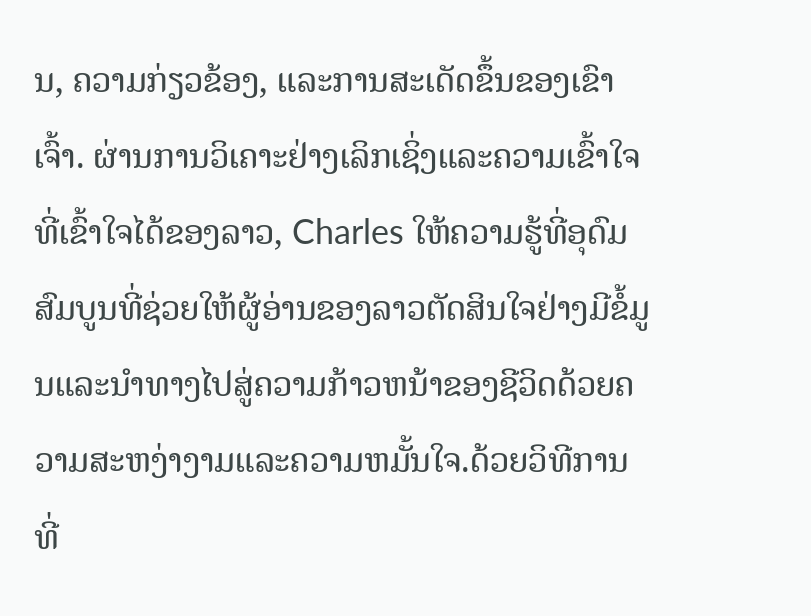ນ, ຄວາມກ່ຽວຂ້ອງ, ແລະການສະເດັດຂຶ້ນຂອງເຂົາເຈົ້າ. ຜ່ານການວິເຄາະຢ່າງເລິກເຊິ່ງແລະຄວາມເຂົ້າໃຈທີ່ເຂົ້າໃຈໄດ້ຂອງລາວ, Charles ໃຫ້ຄວາມຮູ້ທີ່ອຸດົມສົມບູນທີ່ຊ່ວຍໃຫ້ຜູ້ອ່ານຂອງລາວຕັດສິນໃຈຢ່າງມີຂໍ້ມູນແລະນໍາທາງໄປສູ່ຄວາມກ້າວຫນ້າຂອງຊີວິດດ້ວຍຄວາມສະຫງ່າງາມແລະຄວາມຫມັ້ນໃຈ.ດ້ວຍວິທີການທີ່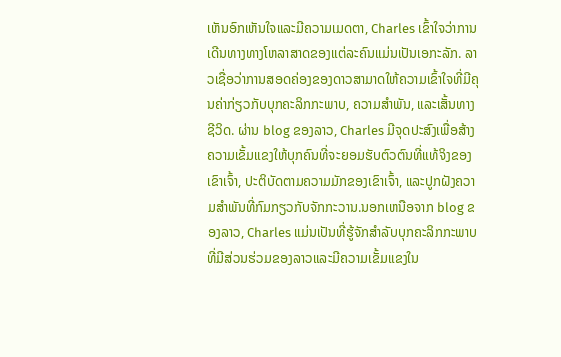ເຫັນອົກເຫັນໃຈແລະມີຄວາມເມດຕາ, Charles ເຂົ້າໃຈວ່າການເດີນທາງທາງໂຫລາສາດຂອງແຕ່ລະຄົນແມ່ນເປັນເອກະລັກ. ລາວເຊື່ອວ່າການສອດຄ່ອງຂອງດາວສາມາດໃຫ້ຄວາມເຂົ້າໃຈທີ່ມີຄຸນຄ່າກ່ຽວກັບບຸກຄະລິກກະພາບ, ຄວາມສໍາພັນ, ແລະເສັ້ນທາງຊີວິດ. ຜ່ານ blog ຂອງລາວ, Charles ມີຈຸດປະສົງເພື່ອສ້າງຄວາມເຂັ້ມແຂງໃຫ້ບຸກຄົນທີ່ຈະຍອມຮັບຕົວຕົນທີ່ແທ້ຈິງຂອງເຂົາເຈົ້າ, ປະຕິບັດຕາມຄວາມມັກຂອງເຂົາເຈົ້າ, ແລະປູກຝັງຄວາມສໍາພັນທີ່ກົມກຽວກັບຈັກກະວານ.ນອກເຫນືອຈາກ blog ຂອງລາວ, Charles ແມ່ນເປັນທີ່ຮູ້ຈັກສໍາລັບບຸກຄະລິກກະພາບທີ່ມີສ່ວນຮ່ວມຂອງລາວແລະມີຄວາມເຂັ້ມແຂງໃນ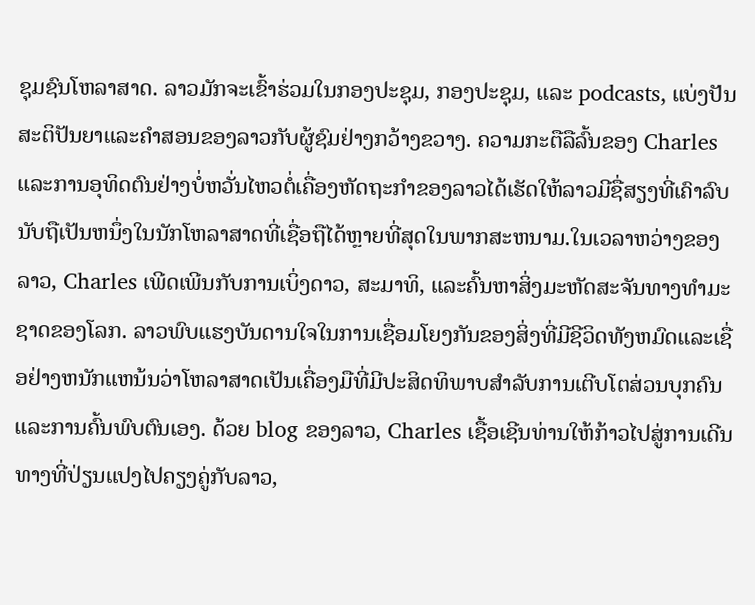ຊຸມຊົນໂຫລາສາດ. ລາວມັກຈະເຂົ້າຮ່ວມໃນກອງປະຊຸມ, ກອງປະຊຸມ, ແລະ podcasts, ແບ່ງປັນສະຕິປັນຍາແລະຄໍາສອນຂອງລາວກັບຜູ້ຊົມຢ່າງກວ້າງຂວາງ. ຄວາມກະຕືລືລົ້ນຂອງ Charles ແລະການອຸທິດຕົນຢ່າງບໍ່ຫວັ່ນໄຫວຕໍ່ເຄື່ອງຫັດຖະກໍາຂອງລາວໄດ້ເຮັດໃຫ້ລາວມີຊື່ສຽງທີ່ເຄົາລົບນັບຖືເປັນຫນຶ່ງໃນນັກໂຫລາສາດທີ່ເຊື່ອຖືໄດ້ຫຼາຍທີ່ສຸດໃນພາກສະຫນາມ.ໃນເວລາຫວ່າງຂອງລາວ, Charles ເພີດເພີນກັບການເບິ່ງດາວ, ສະມາທິ, ແລະຄົ້ນຫາສິ່ງມະຫັດສະຈັນທາງທໍາມະຊາດຂອງໂລກ. ລາວພົບແຮງບັນດານໃຈໃນການເຊື່ອມໂຍງກັນຂອງສິ່ງທີ່ມີຊີວິດທັງຫມົດແລະເຊື່ອຢ່າງຫນັກແຫນ້ນວ່າໂຫລາສາດເປັນເຄື່ອງມືທີ່ມີປະສິດທິພາບສໍາລັບການເຕີບໂຕສ່ວນບຸກຄົນແລະການຄົ້ນພົບຕົນເອງ. ດ້ວຍ blog ຂອງລາວ, Charles ເຊື້ອເຊີນທ່ານໃຫ້ກ້າວໄປສູ່ການເດີນທາງທີ່ປ່ຽນແປງໄປຄຽງຄູ່ກັບລາວ,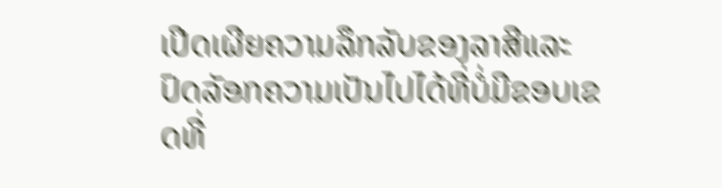ເປີດເຜີຍຄວາມລຶກລັບຂອງລາສີແລະປົດລັອກຄວາມເປັນໄປໄດ້ທີ່ບໍ່ມີຂອບເຂດທີ່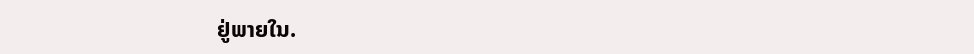ຢູ່ພາຍໃນ.